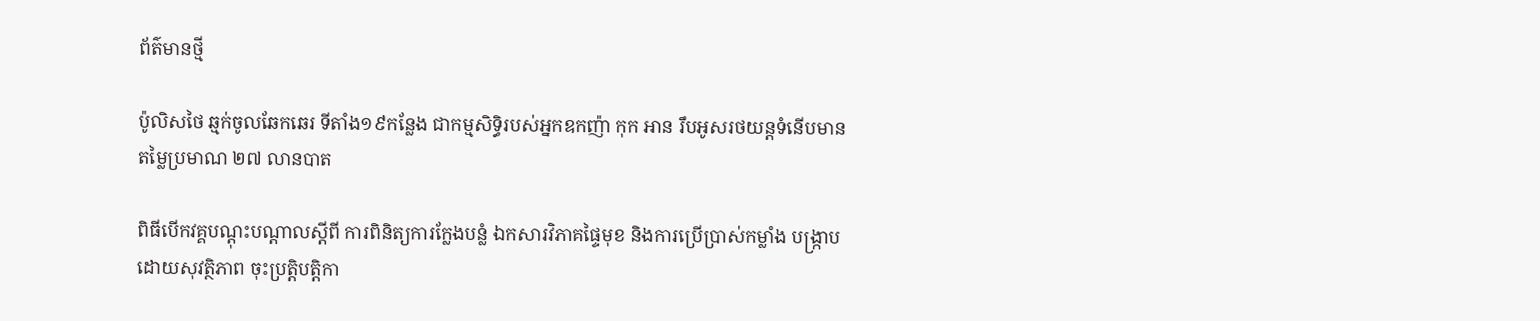ព័ត៌មានថ្មី

ប៉ូលិសថៃ ឆ្មក់ចូលឆែកឆេរ ទីតាំង១៩កន្លែង ជាកម្មសិទ្ធិរបស់អ្នកឧកញ៉ា កុក អាន រឹបអូសរថយន្តទំនេីបមានតម្លៃប្រមាណ ២៧ លានបាត

ពិធីបើកវគ្គបណ្តុះបណ្តាលស្តីពី ការពិនិត្យការក្លែងបន្លំ ឯកសារវិភាគផ្ទៃមុខ និងការប្រើប្រាស់កម្លាំង បង្រ្កាបដោយសុវត្ថិភាព ចុះប្រត្តិបត្តិកា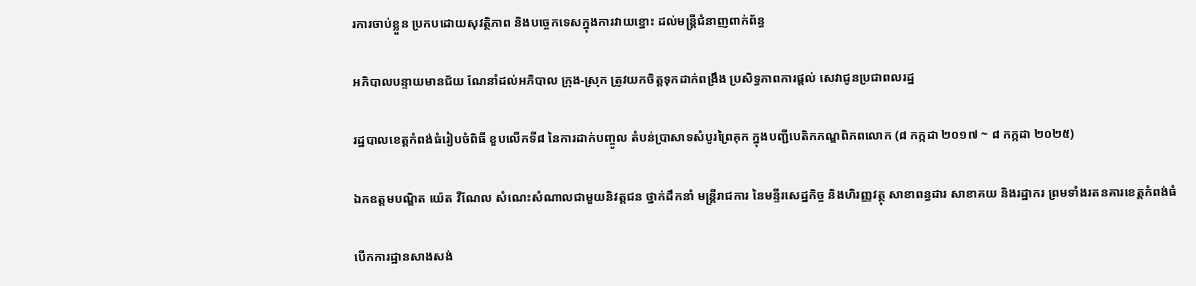រការចាប់ខ្លួន ប្រកបដោយសុវត្ថិភាព និងបច្ចេកទេសក្នុងការវាយខ្នោះ ដល់មន្រ្តីជំនាញពាក់ព័ន្ធ

អភិបាលបន្ទាយមានជ័យ ណែនាំដល់អភិបាល ក្រុង-ស្រុក ត្រូវយកចិត្តទុកដាក់ពង្រឹង ប្រសិទ្ធភាពការផ្តល់ សេវាជូនប្រជាពលរដ្ឋ

រដ្ឋបាលខេត្តកំពង់ធំរៀបចំពិធី ខួបលើកទី៨ នៃការដាក់បញ្ចូល តំបន់ប្រាសាទសំបូរព្រៃគុក ក្នុងបញ្ជីបេតិកភណ្ឌពិភពលោក (៨ កក្កដា ២០១៧ ~ ៨ កក្កដា ២០២៥)

ឯកឧត្តមបណ្ឌិត យ៉េត វីណែល សំណេះសំណាលជាមួយនិវត្តជន ថ្នាក់ដឹកនាំ មន្ត្រីរាជការ នៃមន្ទីរសេដ្ឋកិច្ច និងហិរញ្ញវត្ថុ សាខាពន្ធដារ សាខាគយ និងរដ្ឋាករ ព្រមទាំងរតនគារខេត្តកំពង់ធំ

បើកការដ្ឋានសាងសង់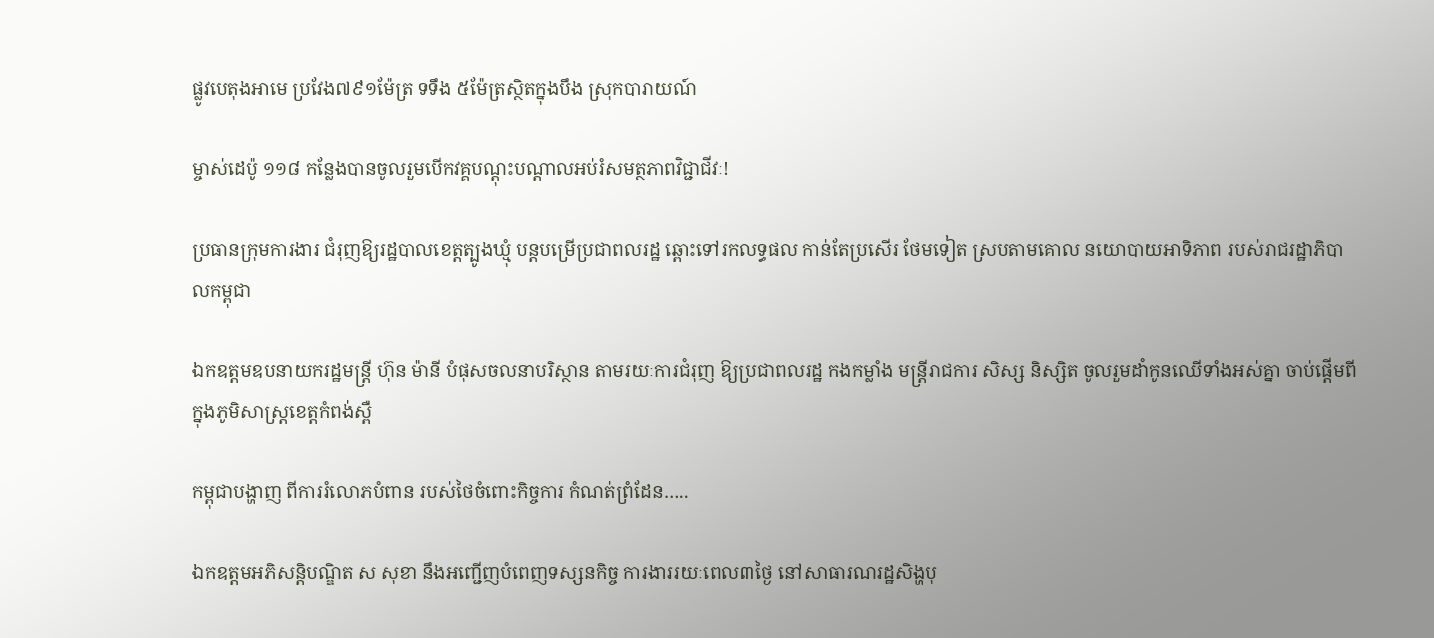ផ្លូវបេតុងអាមេ ប្រវែង៧៩១ម៉ែត្រ ទទឹង ៥ម៉ែត្រស្ថិតក្នុងបឹង ស្រុកបារាយណ៍

ម្ចាស់ដេប៉ូ ១១៨ កន្លែងបានចូលរួមបើកវគ្គបណ្តុះបណ្តាលអប់រំសមត្ថភាពវិជ្ជាជីវៈ!

ប្រធានក្រុមការងារ ជំរុញឱ្យរដ្ឋបាលខេត្តត្បូងឃ្មុំ បន្តបម្រើប្រជាពលរដ្ឋ ឆ្ពោះទៅរកលទ្ធផល កាន់តែប្រសើរ ថែមទៀត ស្របតាមគោល នយោបាយអាទិភាព របស់រាជរដ្ឋាភិបាលកម្ពុជា

ឯកឧត្តមឧបនាយករដ្ឋមន្ត្រី ហ៊ុន ម៉ានី បំផុសចលនាបរិស្ថាន តាមរយៈការជំរុញ ឱ្យប្រជាពលរដ្ឋ កងកម្លាំង មន្ត្រីរាជការ សិស្ស និស្សិត ចូលរួមដាំកូនឈើទាំងអស់គ្នា ចាប់ផ្តើមពីក្នុងភូមិសាស្ត្រខេត្តកំពង់ស្ពឺ

កម្ពុជាបង្ហាញ ពីការរំលោភបំពាន របស់ថៃចំពោះកិច្ចការ កំណត់ព្រំដែន…..

ឯកឧត្តមអភិសន្តិបណ្ឌិត ស សុខា នឹងអញ្ជើញបំពេញទស្សនកិច្ច ការងាររយៈពេល៣ថ្ងៃ នៅសាធារណរដ្ឋសិង្ហបុ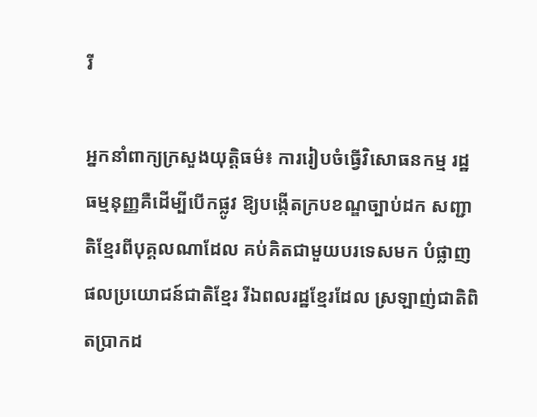រី

អ្នកនាំពាក្យក្រសួងយុត្តិធម៌៖ ការរៀបចំធ្វើវិសោធនកម្ម រដ្ឋធម្មនុញ្ញគឺដើម្បីបើកផ្លូវ ឱ្យបង្កើតក្របខណ្ឌច្បាប់ដក សញ្ជាតិខ្មែរពីបុគ្គលណាដែល គប់គិតជាមួយបរទេសមក បំផ្លាញផលប្រយោជន៍ជាតិខ្មែរ រីឯពលរដ្ឋខ្មែរដែល ស្រឡាញ់ជាតិពិតប្រាកដ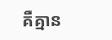គឺគ្មាន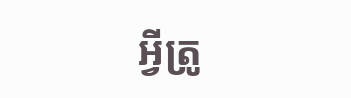អ្វីត្រូ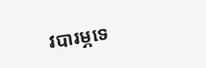វបារម្ភទេ